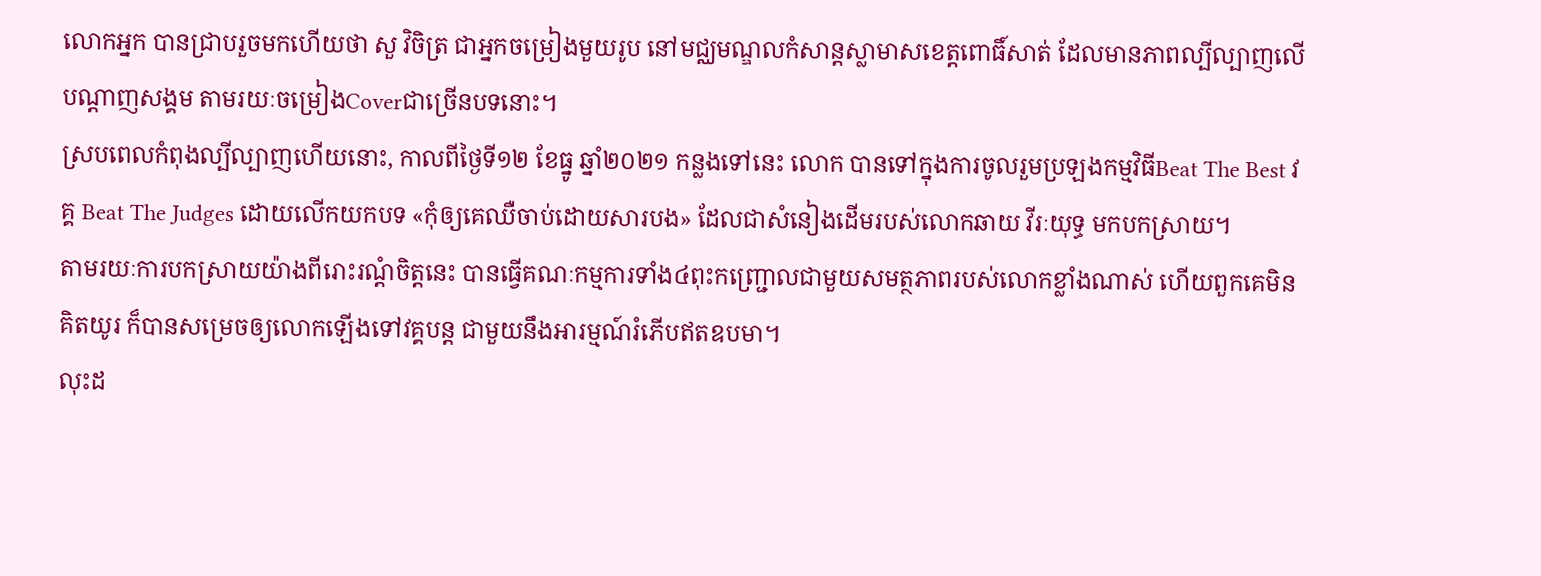លោកអ្នក បានជ្រាបរួចមកហើយថា សួ វិចិត្រ ជាអ្នកចម្រៀងមួយរូប នៅមជ្ឈមណ្ឌលកំសាន្តស្លាមាសខេត្តពោធិ៍សាត់ ដែលមានភាពល្បីល្បាញលើបណ្ដាញសង្គម តាមរយៈចម្រៀងCoverជាច្រើនបទនោះ។
ស្របពេលកំពុងល្បីល្បាញហើយនោះ, កាលពីថ្ងៃទី១២ ខែធ្នូ ឆ្នាំ២០២១ កន្លងទៅនេះ លោក បានទៅក្នុងការចូលរួមប្រឡងកម្មវិធីBeat The Best វគ្គ Beat The Judges ដោយលើកយកបទ «កុំឲ្យគេឈឺចាប់ដោយសារបង» ដែលជាសំនៀងដើមរបស់លោកឆាយ វីរៈយុទ្ធ មកបកស្រាយ។
តាមរយៈការបកស្រាយយ៉ាងពីរោះរណ្ដំចិត្តនេះ បានធ្វើគណៈកម្មការទាំង៤ពុះកញ្ជ្រោលជាមួយសមត្ថភាពរបស់លោកខ្លាំងណាស់ ហើយពួកគេមិនគិតយូរ ក៏បានសម្រេចឲ្យលោកឡើងទៅវគ្គបន្ត ជាមួយនឹងអារម្មណ៍រំភើបឥតឧបមា។
លុះដ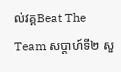ល់វគ្គBeat The Team សប្ដាហ៍ទី២ សួ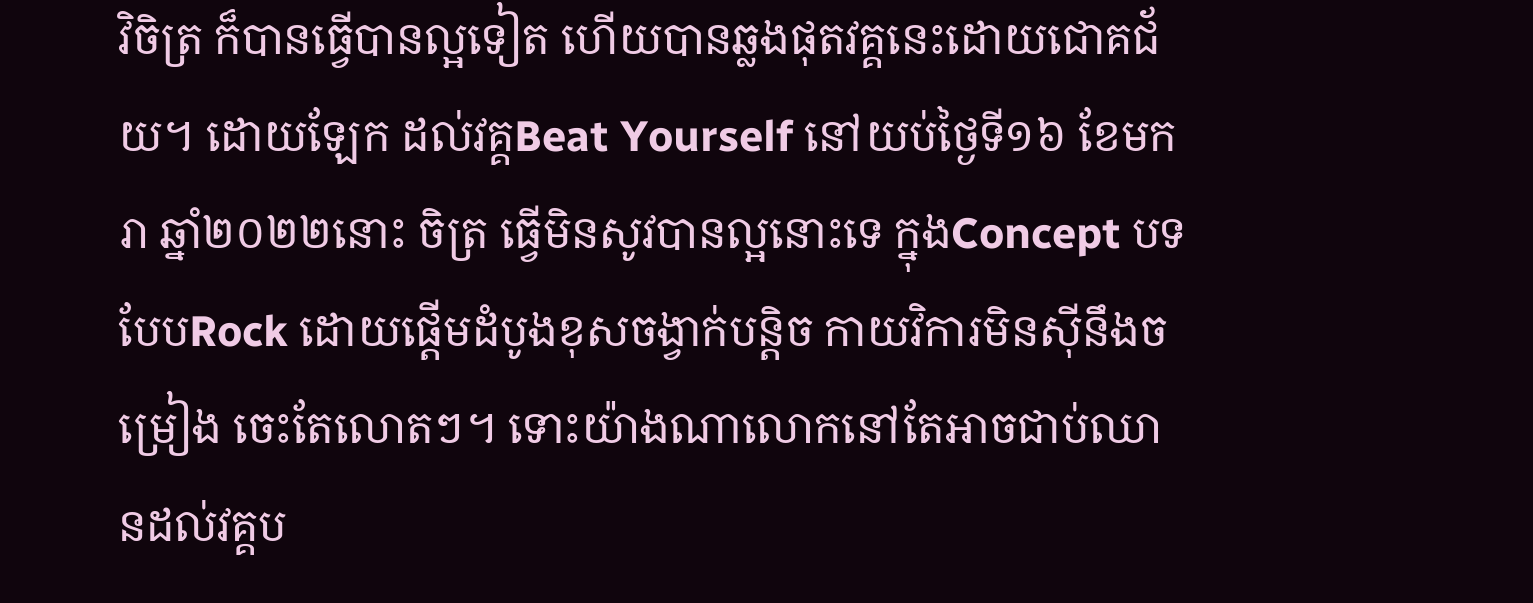វិចិត្រ ក៏បានធ្វើបានល្អទៀត ហើយបានឆ្លងផុតវគ្គនេះដោយជោគជ័យ។ ដោយឡែក ដល់វគ្គBeat Yourself នៅយប់ថ្ងៃទី១៦ ខែមករា ឆ្នាំ២០២២នោះ ចិត្រ ធ្វើមិនសូវបានល្អនោះទេ ក្នុងConcept បទបែបRock ដោយផ្ដើមដំបូងខុសចង្វាក់បន្តិច កាយវិការមិនស៊ីនឹងចម្រៀង ចេះតែលោតៗ។ ទោះយ៉ាងណាលោកនៅតែអាចជាប់ឈានដល់វគ្គប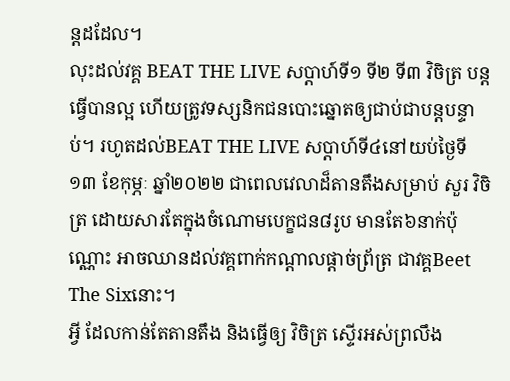ន្តដដែល។
លុះដល់វគ្គ BEAT THE LIVE សប្ដាហ៍ទី១ ទី២ ទី៣ វិចិត្រ បន្តធ្វើបានល្អ ហើយត្រូវទស្សនិកជនបោះឆ្នោតឲ្យជាប់ជាបន្តបន្ទាប់។ រហូតដល់BEAT THE LIVE សប្ដាហ៍ទី៤នៅយប់ថ្ងៃទី១៣ ខែកុម្ភៈ ឆ្នាំ២០២២ ជាពេលវេលាដ៏តានតឹងសម្រាប់ សួរ វិចិត្រ ដោយសារតែក្នុងចំណោមបេក្ខជន៨រូប មានតែ៦នាក់ប៉ុណ្ណោះ អាចឈានដល់វគ្គពាក់កណ្ដាលផ្ដាច់ព្រ័ត្រ ជាវគ្គBeet The Sixនោះ។
អ្វី ដែលកាន់តែតានតឹង និងធ្វើឲ្យ វិចិត្រ ស្ទើរអស់ព្រលឹង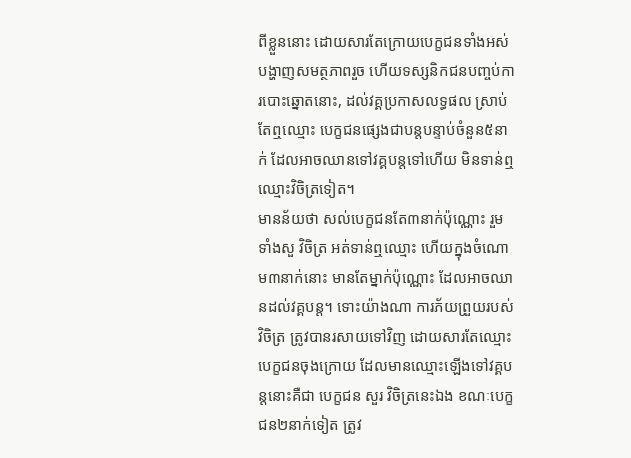ពីខ្លួននោះ ដោយសារតែក្រោយបេក្ខជនទាំងអស់ បង្ហាញសមត្ថភាពរួច ហើយទស្សនិកជនបញ្ចប់ការបោះឆ្នោតនោះ, ដល់វគ្គប្រកាសលទ្ធផល ស្រាប់តែឮឈ្មោះ បេក្ខជនផ្សេងជាបន្តបន្ទាប់ចំនួន៥នាក់ ដែលអាចឈានទៅវគ្គបន្តទៅហើយ មិនទាន់ឮឈ្មោះវិចិត្រទៀត។
មានន័យថា សល់បេក្ខជនតែ៣នាក់ប៉ុណ្ណោះ រួមទាំងសួ វិចិត្រ អត់ទាន់ឮឈ្មោះ ហើយក្នុងចំណោម៣នាក់នោះ មានតែម្នាក់ប៉ុណ្ណោះ ដែលអាចឈានដល់វគ្គបន្ត។ ទោះយ៉ាងណា ការភ័យព្រួយរបស់វិចិត្រ ត្រូវបានរសាយទៅវិញ ដោយសារតែឈ្មោះបេក្ខជនចុងក្រោយ ដែលមានឈ្មោះឡើងទៅវគ្គបន្តនោះគឺជា បេក្ខជន សួរ វិចិត្រនេះឯង ខណៈបេក្ខជន២នាក់ទៀត ត្រូវ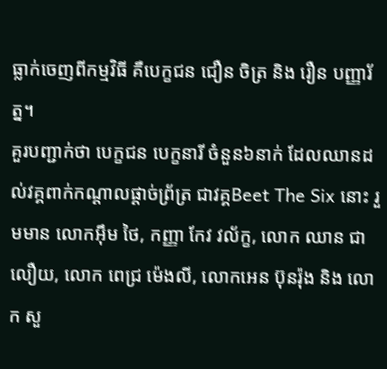ធ្លាក់ចេញពីកម្មវិធី គឺបេក្ខជន ជឿន ចិត្រ និង រឿន បញ្ញារ័ត្ន។
គួរបញ្ជាក់ថា បេក្ខជន បេក្ខនារី ចំនួន៦នាក់ ដែលឈានដល់វគ្គពាក់កណ្ដាលផ្ដាច់ព្រ័ត្រ ជាវគ្គBeet The Six នោះ រួមមាន លោកអ៊ឹម ថៃ, កញ្ញា កែវ វល័ក្ខ, លោក ឈាន ជាលឿយ, លោក ពេជ្រ ម៉េងលី, លោកអេន ប៊ុនរ៉ុង និង លោក សួ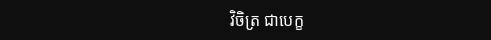វិចិត្រ ជាបេក្ខ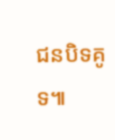ជនបិទគូទ៕